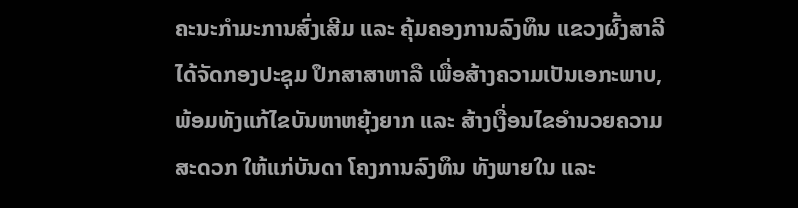ຄະນະກຳມະການສົ່ງເສີມ ແລະ ຄຸ້ມຄອງການລົງທຶນ ແຂວງຜົ້ງສາລີ ໄດ້ຈັດກອງປະຊຸມ ປຶກສາສາຫາລື ເພື່ອສ້າງຄວາມເປັນເອກະພາບ, ພ້ອມທັງແກ້ໄຂບັນຫາຫຍຸ້ງຍາກ ແລະ ສ້າງເງື່ອນໄຂອຳນວຍຄວາມສະດວກ ໃຫ້ແກ່ບັນດາ ໂຄງການລົງທຶນ ທັງພາຍໃນ ແລະ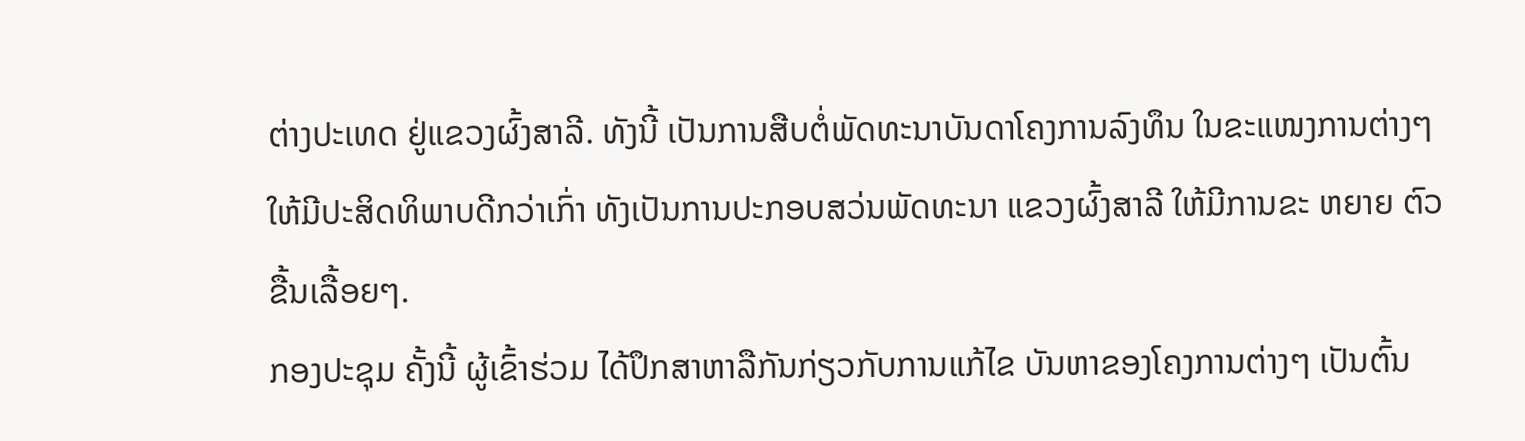ຕ່າງປະເທດ ຢູ່ແຂວງຜົ້ງສາລີ. ທັງນີ້ ເປັນການສືບຕໍ່ພັດທະນາບັນດາໂຄງການລົງທຶນ ໃນຂະແໜງການຕ່າງໆ ໃຫ້ມີປະສິດທິພາບດີກວ່າເກົ່າ ທັງເປັນການປະກອບສວ່ນພັດທະນາ ແຂວງຜົ້ງສາລີ ໃຫ້ມີການຂະ ຫຍາຍ ຕົວຂື້ນເລື້ອຍໆ.
ກອງປະຊຸມ ຄັ້ງນີ້ ຜູ້ເຂົ້າຮ່ວມ ໄດ້ປຶກສາຫາລືກັນກ່ຽວກັບການແກ້ໄຂ ບັນຫາຂອງໂຄງການຕ່າງໆ ເປັນຕົ້ນ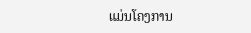ແມ່ນໂຄງການ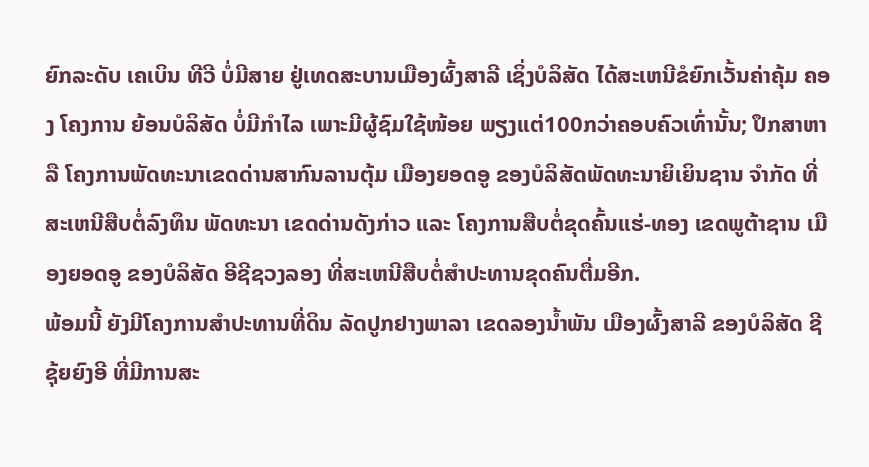ຍົກລະດັບ ເຄເບິນ ທີວີ ບໍ່ມີສາຍ ຢູ່ເທດສະບານເມືອງຜົ້ງສາລີ ເຊິ່ງບໍລິສັດ ໄດ້ສະເຫນີຂໍຍົກເວັ້ນຄ່າຄຸ້ມ ຄອງ ໂຄງການ ຍ້ອນບໍລິສັດ ບໍ່ມີກຳໄລ ເພາະມີຜູ້ຊົມໃຊ້ໜ້ອຍ ພຽງແຕ່100ກວ່າຄອບຄົວເທົ່ານັ້ນ; ປຶກສາຫາລື ໂຄງການພັດທະນາເຂດດ່ານສາກົນລານຕຸ້ມ ເມືອງຍອດອູ ຂອງບໍລິສັດພັດທະນາຍິເຍິນຊານ ຈຳກັດ ທີ່ສະເຫນີສືບຕໍ່ລົງທຶນ ພັດທະນາ ເຂດດ່ານດັງກ່າວ ແລະ ໂຄງການສືບຕໍ່ຂຸດຄົ້ນແຮ່-ທອງ ເຂດພູຕ້າຊານ ເມືອງຍອດອູ ຂອງບໍລິສັດ ອີຊີຊວງລອງ ທີ່ສະເຫນີສືບຕໍ່ສຳປະທານຂຸດຄົນຕື່ມອີກ.
ພ້ອມນີ້ ຍັງມີໂຄງການສຳປະທານທີ່ດິນ ລັດປູກຢາງພາລາ ເຂດລອງນໍ້າພັນ ເມືອງຜົ້ງສາລີ ຂອງບໍລິສັດ ຊີຊຸ້ຍຍົງອີ ທີ່ມີການສະ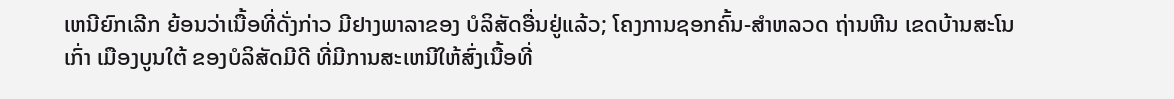ເຫນີຍົກເລີກ ຍ້ອນວ່າເນື້ອທີ່ດັ່ງກ່າວ ມີຢາງພາລາຂອງ ບໍລິສັດອື່ນຢູ່ແລ້ວ; ໂຄງການຊອກຄົ້ນ-ສຳຫລວດ ຖ່ານຫີນ ເຂດບ້ານສະໂນເກົ່າ ເມືອງບູນໃຕ້ ຂອງບໍລິສັດມີດີ ທີ່ມີການສະເຫນີໃຫ້ສົ່ງເນື້ອທີ່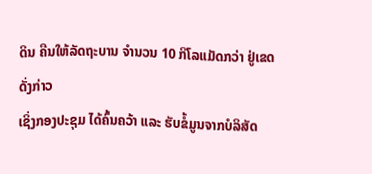ດິນ ຄືນໃຫ້ລັດຖະບານ ຈຳນວນ 10 ກິໂລແມັດກວ່າ ຢູ່ເຂດດັ່ງກ່າວ
ເຊິ່ງກອງປະຊຸມ ໄດ້ຄົ້ນຄວ້າ ແລະ ຮັບຂໍ້ມູນຈາກບໍລິສັດ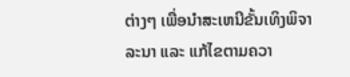ຕ່າງໆ ເພື່ອນຳສະເຫນີຂັ້ນເທິງພິຈາລະນາ ແລະ ແກ້ໄຂຕາມຄວາ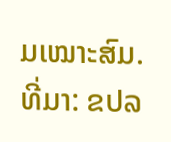ມເໝາະສົມ.
ທີ່ມາ: ຂປລ